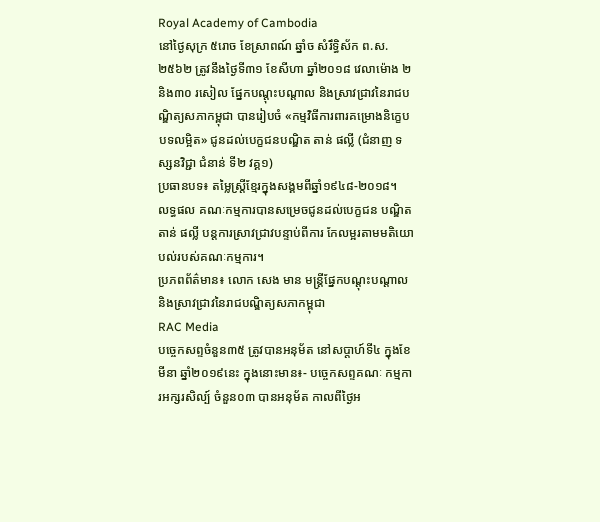Royal Academy of Cambodia
នៅថ្ងៃសុក្រ ៥រោច ខែស្រាពណ៍ ឆ្នាំច សំរឹទ្ធិស័ក ព.ស.២៥៦២ ត្រូវនឹងថ្ងៃទី៣១ ខែសីហា ឆ្នាំ២០១៨ វេលាម៉ោង ២ និង៣០ រសៀល ផ្នែកបណ្តុះបណ្តាល និងស្រាវជ្រាវនៃរាជបណ្ឌិត្យសភាកម្ពុជា បានរៀបចំ «កម្មវិធីការពារគម្រោងនិក្ខេបបទលម្អិត» ជូនដល់បេក្ខជនបណ្ឌិត តាន់ ផល្លី (ជំនាញ ទស្សនវិជ្ជា ជំនាន់ ទី២ វគ្គ១)
ប្រធានបទ៖ តម្លៃស្រ្តីខ្មែរក្នុងសង្គមពីឆ្នាំ១៩៤៨-២០១៨។
លទ្ធផល គណៈកម្មការបានសម្រេចជូនដល់បេក្ខជន បណ្ឌិត តាន់ ផល្លី បន្តការស្រាវជ្រាវបន្ទាប់ពីការ កែលម្អរតាមមតិយោបល់របស់គណៈកម្មការ។
ប្រភពព័ត៌មាន៖ លោក សេង មាន មន្រ្តីផ្នែកបណ្តុះបណ្តាល និងស្រាវជ្រាវនៃរាជបណ្ឌិត្យសភាកម្ពុជា
RAC Media
បច្ចេកសព្ទចំនួន៣៥ ត្រូវបានអនុម័ត នៅសប្តាហ៍ទី៤ ក្នុងខែមីនា ឆ្នាំ២០១៩នេះ ក្នុងនោះមាន៖- បច្ចេកសព្ទគណៈ កម្មការអក្សរសិល្ប៍ ចំនួន០៣ បានអនុម័ត កាលពីថ្ងៃអ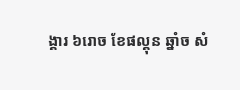ង្គារ ៦រោច ខែផល្គុន ឆ្នាំច សំ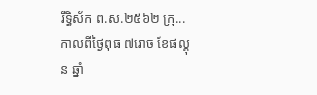រឹទ្ធិស័ក ព.ស.២៥៦២ ក្រុ...
កាលពីថ្ងៃពុធ ៧រោច ខែផល្គុន ឆ្នាំ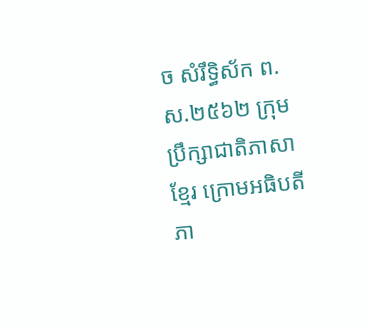ច សំរឹទ្ធិស័ក ព.ស.២៥៦២ ក្រុមប្រឹក្សាជាតិភាសាខ្មែរ ក្រោមអធិបតីភា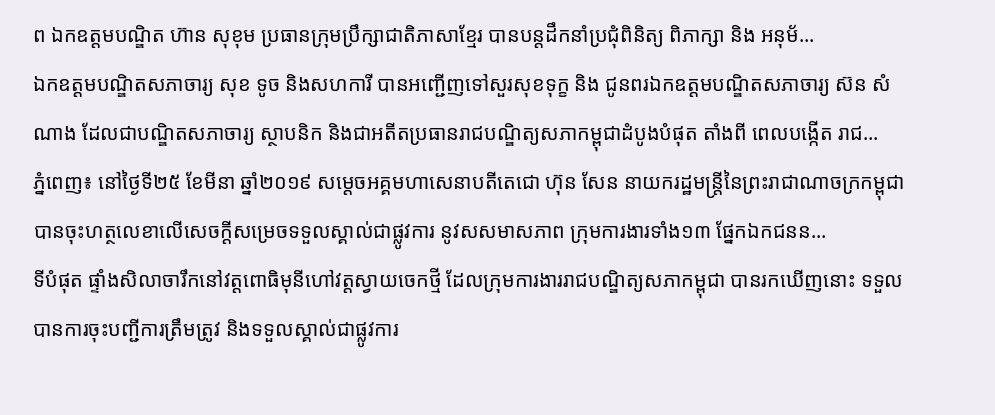ព ឯកឧត្តមបណ្ឌិត ហ៊ាន សុខុម ប្រធានក្រុមប្រឹក្សាជាតិភាសាខ្មែរ បានបន្តដឹកនាំប្រជុំពិនិត្យ ពិភាក្សា និង អនុម័...
ឯកឧត្តមបណ្ឌិតសភាចារ្យ សុខ ទូច និងសហការី បានអញ្ជើញទៅសួរសុខទុក្ខ និង ជូនពរឯកឧត្តមបណ្ឌិតសភាចារ្យ ស៊ន សំណាង ដែលជាបណ្ឌិតសភាចារ្យ ស្ថាបនិក និងជាអតីតប្រធានរាជបណ្ឌិត្យសភាកម្ពុជាដំបូងបំផុត តាំងពី ពេលបង្កើត រាជ...
ភ្នំពេញ៖ នៅថ្ងៃទី២៥ ខែមីនា ឆ្នាំ២០១៩ សម្ដេចអគ្គមហាសេនាបតីតេជោ ហ៊ុន សែន នាយករដ្ឋមន្ត្រីនៃព្រះរាជាណាចក្រកម្ពុជា បានចុះហត្ថលេខាលើសេចក្តីសម្រេចទទួលស្គាល់ជាផ្លូវការ នូវសសមាសភាព ក្រុមការងារទាំង១៣ ផ្នែកឯកជនន...
ទីបំផុត ផ្ទាំងសិលាចារឹកនៅវត្តពោធិមុនីហៅវត្តស្វាយចេកថ្មី ដែលក្រុមការងាររាជបណ្ឌិត្យសភាកម្ពុជា បានរកឃើញនោះ ទទួលបានការចុះបញ្ជីការត្រឹមត្រូវ និងទទួលស្គាល់ជាផ្លូវការ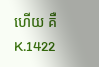ហើយ គឺ K.1422